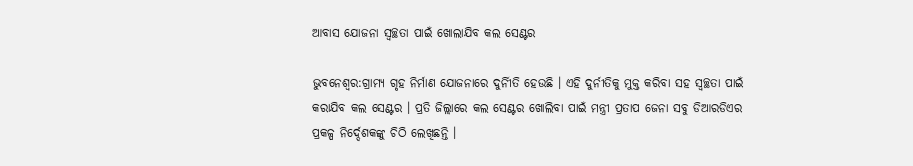ଆବାସ ଯୋଜନା ସ୍ୱଚ୍ଛତା ପାଇଁ ଖୋଲାଯିବ କଲ ସେଣ୍ଟର

ଭୁବନେଶ୍ୱର:ଗ୍ରାମ୍ୟ ଗୃହ ନିର୍ମାଣ ଯୋଜନାରେ ଦୁର୍ନୀିତି ହେଉଛି । ଏହି ଦୁର୍ନୀତିକୁ ମୁକ୍ତ କରିବା ସହ ସ୍ୱଚ୍ଛତା ପାଇଁ କରାଯିବ କଲ ସେଣ୍ଟର । ପ୍ରତି ଜିଲ୍ଲାରେ କଲ ସେଣ୍ଟର ଖୋଲିବା ପାଇଁ ମନ୍ତ୍ରୀ ପ୍ରତାପ ଜେନା ସବୁ ଡିଆରଡିଏର ପ୍ରକଳ୍ପ ନିର୍ଦ୍ଦେଶକଙ୍କୁ ଚିଠି ଲେଖିଛନ୍ତି ।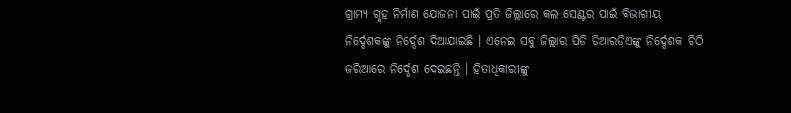ଗ୍ରାମ୍ୟ ଗୃହ ନିର୍ମାଣ ଯୋଜନା ପାଇଁ ପ୍ରତି ଜିଲ୍ଲାରେ କଲ ସେଣ୍ଟର ପାଇଁ ବିଭାଗୀୟ ନିର୍ଦ୍ଦେଶକଙ୍କୁ ନିର୍ଦ୍ଦେଶ ଦିଆଯାଇଛି । ଏନେଇ ସବୁ ଜିଲ୍ଲାର ପିଡି ଡିଆରଡିଏଙ୍କୁ ନିର୍ଦ୍ଦେଶକ ଚିଠି ଜରିଆରେ ନିର୍ଦ୍ଦେଶ ଦେଇଛନ୍ତି । ହିତାଧିକାରୀଙ୍କୁ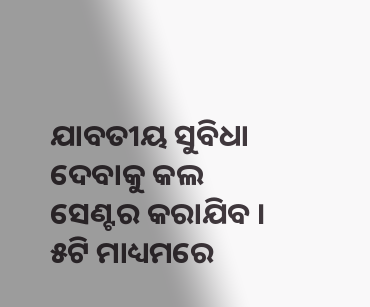ଯାବତୀୟ ସୁବିଧା ଦେବାକୁ କଲ ସେଣ୍ଟର କରାଯିବ । ୫ଟି ମାଧ୍ୟମରେ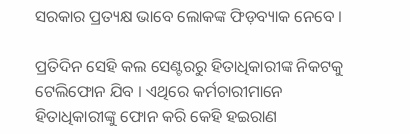ସରକାର ପ୍ରତ୍ୟକ୍ଷ ଭାବେ ଲୋକଙ୍କ ଫିଡ଼ବ୍ୟାକ ନେବେ ।

ପ୍ରତିଦିନ ସେହି କଲ ସେଣ୍ଟରରୁ ହିତାଧିକାରୀଙ୍କ ନିକଟକୁ ଟେଲିଫୋନ ଯିବ । ଏଥିରେ କର୍ମଚାରୀମାନେ ହିତାଧିକାରୀଙ୍କୁ ଫୋନ କରି କେହି ହଇରାଣ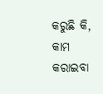କରୁଛି କି, କାମ କରାଇବା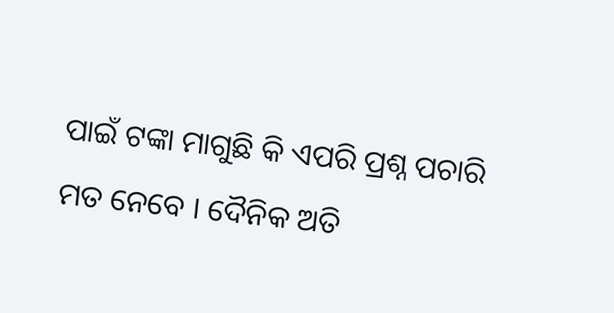ପାଇଁ ଟଙ୍କା ମାଗୁଛି କି ଏପରି ପ୍ରଶ୍ନ ପଚାରି ମତ ନେବେ । ଦୈନିକ ଅତି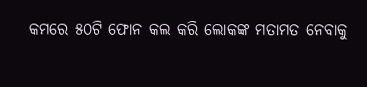କମରେ ୫୦ଟି ଫୋନ କଲ କରି ଲୋକଙ୍କ ମତାମତ ନେବାକୁ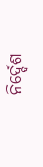ନିର୍ଦ୍ଦେଶ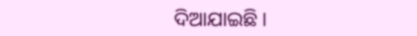ଦିଆଯାଇଛି ।